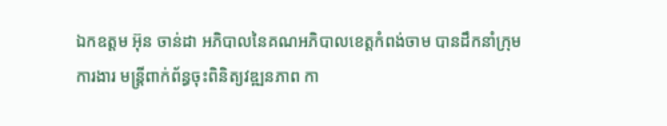ឯកឧត្តម អ៊ុន ចាន់ដា អភិបាលនៃគណអភិបាលខេត្តកំពង់ចាម បានដឹកនាំក្រុមការងារ មន្ត្រីពាក់ព័ន្ធចុះពិនិត្យវឌ្ឍនភាព កា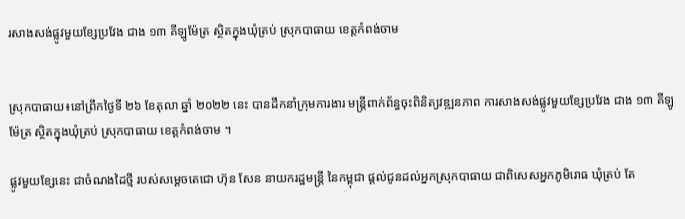រសាងសង់ផ្លូវមួយខ្សែប្រវែង ជាង ១៣ គីឡូម៉ែត្រ ស្ថិតក្នុងឃុំត្រប់ ស្រុកបាធាយ ខេត្តកំពង់ចាម


ស្រុកបាធាយ៖នៅព្រឹកថ្ងៃទី ២៦ ខែតុលា ឆ្នាំ ២០២២ នេះ បានដឹកនាំក្រុមការងារ មន្ត្រីពាក់ព័ន្ធចុះពិនិត្យវឌ្ឍនភាព ការសាងសង់ផ្លូវមួយខ្សែប្រវែង ជាង ១៣ គីឡូម៉ែត្រ ស្ថិតក្នុងឃុំត្រប់ ស្រុកបាធាយ ខេត្តកំពង់ចាម ។

ផ្លូវមួយខ្សែនេះ ជាចំណងដៃថ្មី របស់សម្តេចតេជោ ហ៊ុន សែន នាយករដ្ឋមន្ត្រី នៃកម្ពុជា ផ្តល់ជូនដល់អ្នកស្រុកបាធាយ ជាពិសេសអ្នកភូមិរោធ ឃុំត្រប់ តែ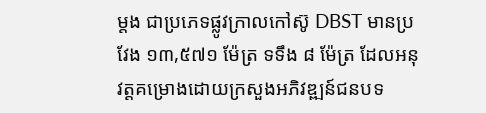ម្តង ជាប្រភេទផ្លូវក្រាលកៅស៊ូ DBST មានប្រវែង ១៣,៥៧១ ម៉ែត្រ ទទឹង ៨ ម៉ែត្រ ដែលអនុវត្តគម្រោងដោយក្រសួងអភិវឌ្ឍន៍ជនបទ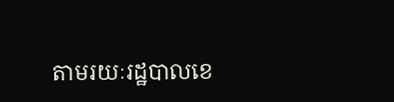តាមរយៈរដ្ឋបាលខេ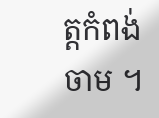ត្តកំពង់ចាម ។